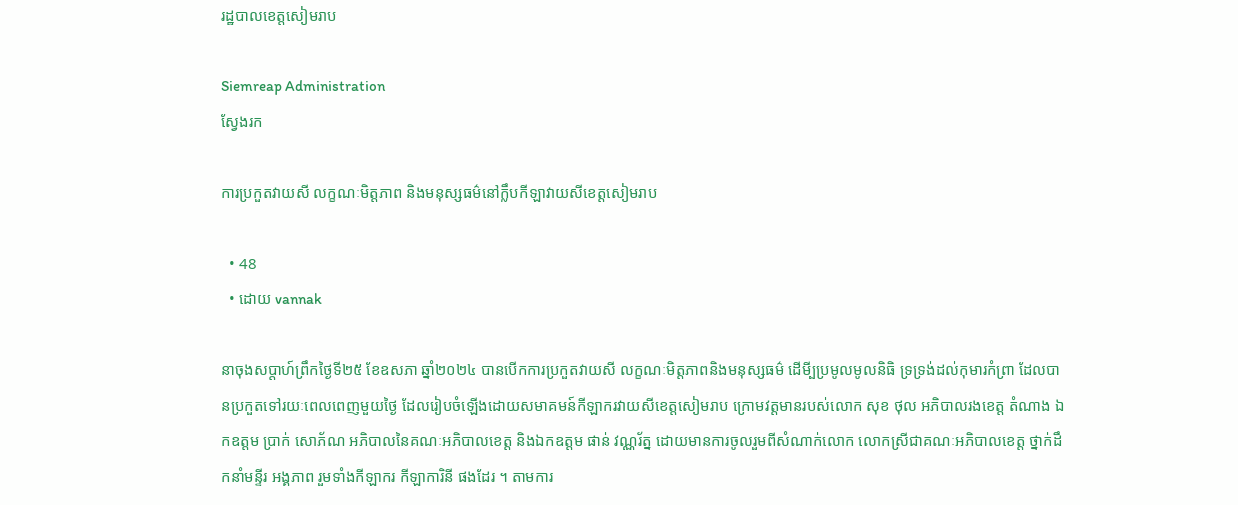រដ្ឋបាលខេត្តសៀមរាប

Siemreap Administration
ស្វែងរក

ការប្រកួតវាយសី លក្ខណៈមិត្តភាព និងមនុស្សធម៌នៅក្លឹបកីឡាវាយសីខេត្តសៀមរាប

  • 48
  • ដោយ vannak

នាចុងសប្តាហ៍ព្រឹកថ្ងៃទី២៥ ខែឧសភា ឆ្នាំ២០២៤ បានបើកការប្រកួតវាយសី លក្ខណៈមិត្តភាពនិងមនុស្សធម៌ ដើមី្បប្រមូលមូលនិធិ ទ្រទ្រង់ដល់កុមារកំព្រា ដែលបានប្រកួតទៅរយៈពេលពេញមួយថ្ងៃ ដែលរៀបចំឡើងដោយសមាគមន៍កីឡាករវាយសីខេត្តសៀមរាប ក្រោមវត្តមានរបស់លោក សុខ ថុល អភិបាលរងខេត្ត តំណាង ឯកឧត្តម ប្រាក់ សោភ័ណ អភិបាលនៃគណៈអភិបាលខេត្ត និងឯកឧត្តម ផាន់ វណ្ណរ័ត្ន ដោយមានការចូលរួមពីសំណាក់លោក លោកស្រីជាគណៈអភិបាលខេត្ត ថ្នាក់ដឹកនាំមន្ទីរ អង្គភាព រួមទាំងកីឡាករ កីឡាការិនី ផងដែរ ។ តាមការ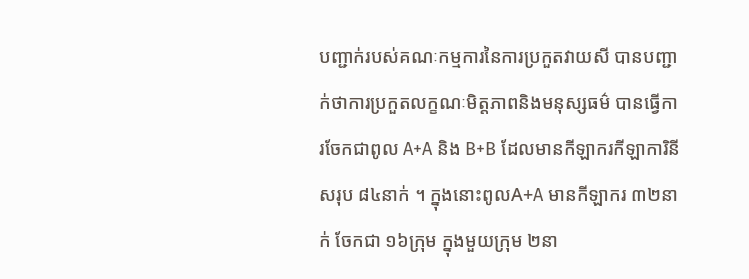បញ្ជាក់របស់គណៈកម្មការនៃការប្រកួតវាយសី បានបញ្ជាក់ថាការប្រកួតលក្ខណៈមិត្តភាពនិងមនុស្សធម៌ បានធ្វើការចែកជាពូល A+A និង B+B ដែលមានកីឡាករកីឡាការិនី សរុប ៨៤នាក់ ។ ក្នុងនោះពូលA+A មានកីឡាករ ៣២នាក់ ចែកជា ១៦ក្រុម ក្នុងមួយក្រុម ២នា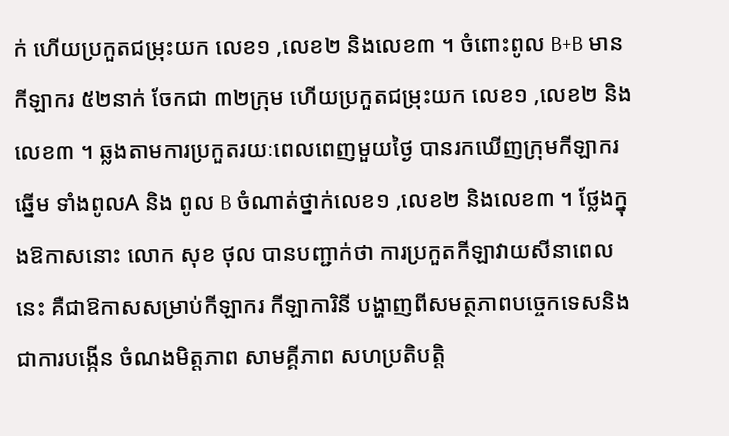ក់ ហើយប្រកួតជម្រុះយក លេខ១ ,លេខ២ និងលេខ៣ ។ ចំពោះពូល B+B មានកីឡាករ ៥២នាក់ ចែកជា ៣២ក្រុម ហើយប្រកួតជម្រុះយក លេខ១ ,លេខ២ និងលេខ៣ ។ ឆ្លងតាមការប្រកួតរយៈពេលពេញមួយថ្ងៃ បានរកឃើញក្រុមកីឡាករឆ្នើម ទាំងពូលA និង ពូល B ចំណាត់ថ្នាក់លេខ១ ,លេខ២ និងលេខ៣ ។ ថ្លែងក្នុងឱកាសនោះ លោក សុខ ថុល បានបញ្ជាក់ថា ការប្រកួតកីឡាវាយសីនាពេលនេះ គឺជាឱកាសសម្រាប់កីឡាករ កីឡាការិនី បង្ហាញពីសមត្ថភាពបច្ចេកទេសនិងជាការបង្កើន ចំណងមិត្តភាព សាមគ្គីភាព សហប្រតិបត្តិ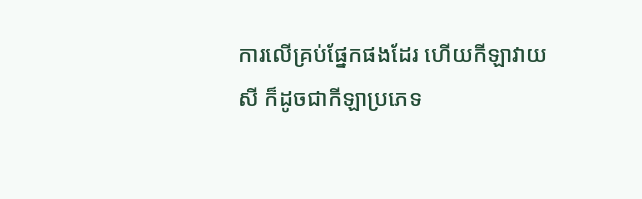ការលើគ្រប់ផ្នែកផងដែរ ហើយកីឡាវាយសី ក៏ដូចជាកីឡាប្រភេទ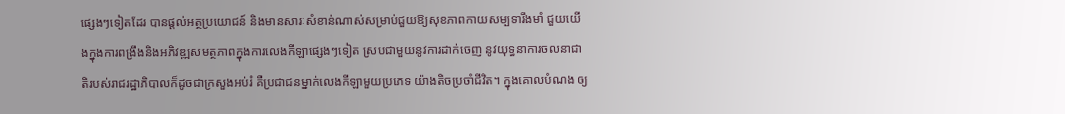ផ្សេងៗទៀតដែរ បានផ្តល់អត្ថប្រយោជន៍ និងមានសារៈសំខាន់ណាស់សម្រាប់ជួយឱ្យសុខភាពកាយសម្បទារឹងមាំ ជួយយើងក្នុងការពង្រឹងនិងអភិវឌ្ឍសមត្ថភាពក្នុងការលេងកីឡាផ្សេងៗទៀត ស្របជាមួយនូវការដាក់ចេញ នូវយុទ្ធនាការចលនាជាតិរបស់រាជរដ្ឋាភិបាលក៏ដូចជាក្រសួងអប់រំ គឺប្រជាជនម្នាក់លេងកីឡាមួយប្រភេទ យ៉ាងតិចប្រចាំជីវិត។ ក្នុងគោលបំណង ឲ្យ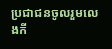ប្រជាជនចូលរួមលេងកី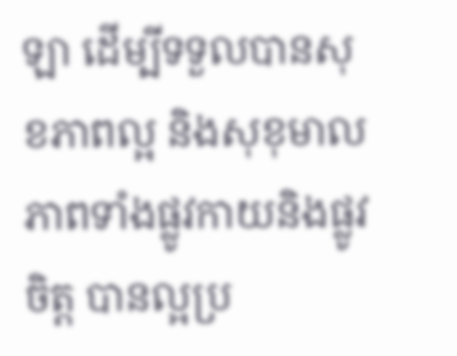ឡា ដើម្បីទទួលបានសុខភាពល្អ និងសុខុមាលភាពទាំងផ្លូវកាយនិងផ្លូវចិត្ត បានល្អប្រ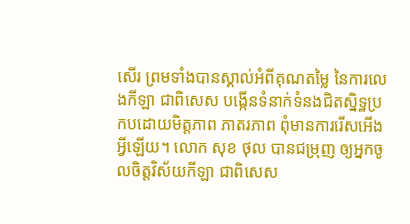សើរ ព្រមទាំងបានស្គាល់អំពីគុណតម្លៃ នៃការលេងកីឡា ជាពិសេស បង្កើនទំនាក់ទំនងជិតស្និទ្ឋប្រកបដោយមិត្តភាព ភាតរភាព ពុំមានការរើសអើងអ្វីឡើយ។ លោក សុខ ថុល បានជម្រុញ ឲ្យអ្នកចូលចិត្តវិស័យកីឡា ជាពិសេស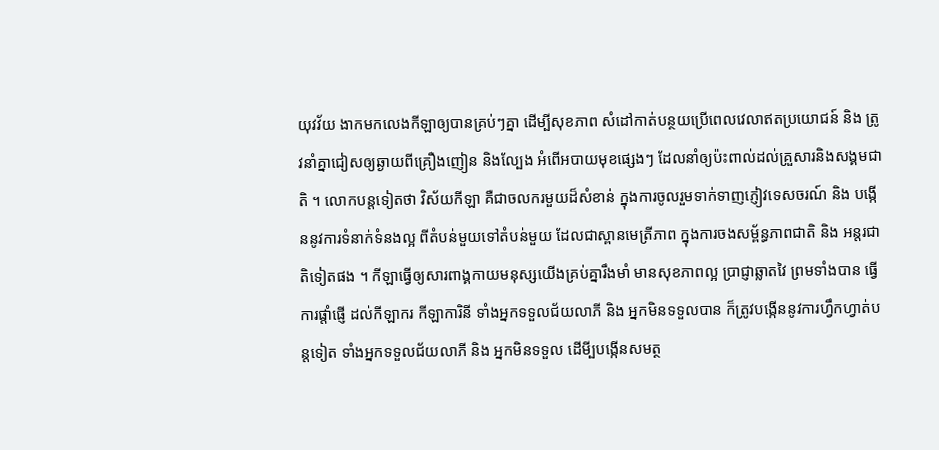យុវវ័យ ងាកមកលេងកីឡាឲ្យបានគ្រប់ៗគ្នា ដើម្បីសុខភាព សំដៅកាត់បន្ថយប្រើពេលវេលាឥតប្រយោជន៍ និង ត្រូវនាំគ្នាជៀសឲ្យឆ្ងាយពីគ្រឿងញៀន និងល្បែង អំពើអបាយមុខផ្សេងៗ ដែលនាំឲ្យប៉ះពាល់ដល់គ្រួសារនិងសង្គមជាតិ ។ លោកបន្តទៀតថា វិស័យកីឡា គឺជាចលករមួយដ៏សំខាន់ ក្នុងការចូលរួមទាក់ទាញភ្ញៀវទេសចរណ៍ និង បង្កើននូវការទំនាក់ទំនងល្អ ពីតំបន់មួយទៅតំបន់មួយ ដែលជាស្ពានមេត្រីភាព ក្នុងការចងសម្ព័ន្ធភាពជាតិ និង អន្តរជាតិទៀតផង ។ កីឡាធ្វើឲ្យសារពាង្គកាយមនុស្សយើងគ្រប់គ្នារឹងមាំ មានសុខភាពល្អ ប្រាជ្ញាឆ្លាតវៃ ព្រមទាំងបាន ធ្វើការផ្តាំផ្ញើ ដល់កីឡាករ កីឡាការិនី ទាំងអ្នកទទួលជ័យលាភី និង អ្នកមិនទទួលបាន ក៏ត្រូវបង្កើននូវការហ្វឹកហ្វាត់បន្តទៀត ទាំងអ្នកទទួលជ័យលាភី និង អ្នកមិនទទួល ដើមី្បបង្កើនសមត្ថ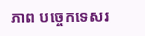ភាព បច្ចេកទេសរ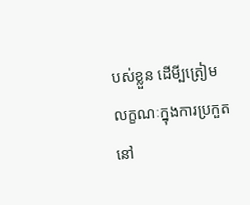បស់ខ្លួន ដើមី្បត្រៀមលក្ខណៈក្នុងការប្រកួតនៅ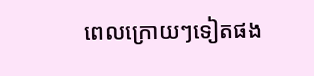ពេលក្រោយៗទៀតផង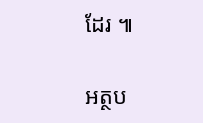ដែរ ៕

អត្ថប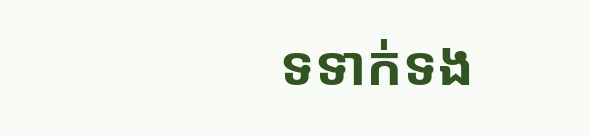ទទាក់ទង